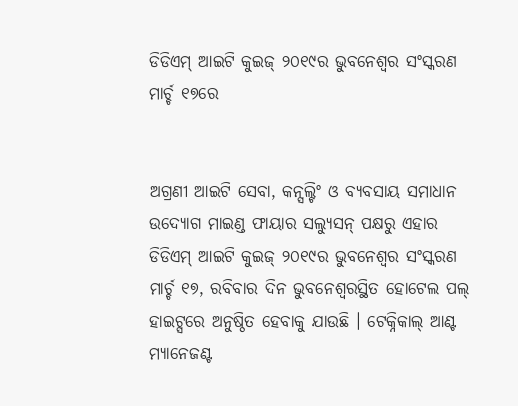ଡିଡିଏମ୍ ଆଇଟି କୁଇଜ୍ ୨୦୧୯ର ଭୁବନେଶ୍ୱର ସଂସ୍କରଣ ମାର୍ଚ୍ଚ ୧୭ରେ


ଅଗ୍ରଣୀ ଆଇଟି ସେବା, କନ୍ସଲ୍ଟିଂ ଓ ବ୍ୟବସାୟ ସମାଧାନ ଉଦ୍ୟୋଗ ମାଇଣ୍ଡ ଫାୟାର ସଲ୍ୟୁସନ୍ ପକ୍ଷରୁ ଏହାର ଡିଡିଏମ୍ ଆଇଟି କୁଇଜ୍ ୨୦୧୯ର ଭୁବନେଶ୍ୱର ସଂସ୍କରଣ ମାର୍ଚ୍ଚ ୧୭, ରବିବାର ଦିନ ଭୁବନେଶ୍ୱରସ୍ଥିତ ହୋଟେଲ ପଲ୍ ହାଇଟ୍ସରେ ଅନୁଷ୍ଠିତ ହେବାକୁ ଯାଉଛି । ଟେକ୍ନିକାଲ୍ ଆଣ୍ଟ ମ୍ୟାନେଜଣ୍ଟ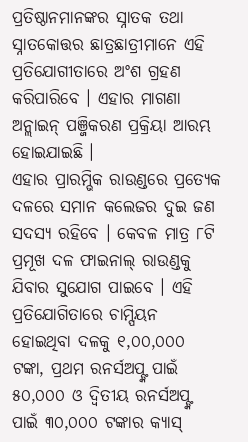ପ୍ରତିଷ୍ଠାନମାନଙ୍କର ସ୍ନାତକ ତଥା ସ୍ନାତକୋତ୍ତର ଛାତ୍ରଛାତ୍ରୀମାନେ ଏହି ପ୍ରତିଯୋଗୀତାରେ ଅଂଶ ଗ୍ରହଣ କରିପାରିବେ । ଏହାର ମାଗଣା ଅନ୍ଲାଇନ୍ ପଞ୍ଜିକରଣ ପ୍ରକ୍ରିୟା ଆରମ୍ଭ ହୋଇଯାଇଛି ।
ଏହାର ପ୍ରାରମ୍ଭିକ ରାଉଣ୍ଡରେ ପ୍ରତ୍ୟେକ ଦଳରେ ସମାନ କଲେଜର ଦୁଇ ଜଣ ସଦସ୍ୟ ରହିବେ । କେବଳ ମାତ୍ର ୮ଟି ପ୍ରମୂଖ ଦଳ ଫାଇନାଲ୍ ରାଉଣ୍ଡକୁ ଯିବାର ସୁଯୋଗ ପାଇବେ । ଏହି ପ୍ରତିଯୋଗିତାରେ ଚାମ୍ପିୟନ ହୋଇଥିବା ଦଳକୁ ୧,୦୦,୦୦୦ ଟଙ୍କା, ପ୍ରଥମ ରନର୍ସଅପ୍ଙ୍କ ପାଇଁ ୫୦,୦୦୦ ଓ ଦ୍ୱିତୀୟ ରନର୍ସଅପ୍ଙ୍କ ପାଇଁ ୩୦,୦୦୦ ଟଙ୍କାର କ୍ୟାସ୍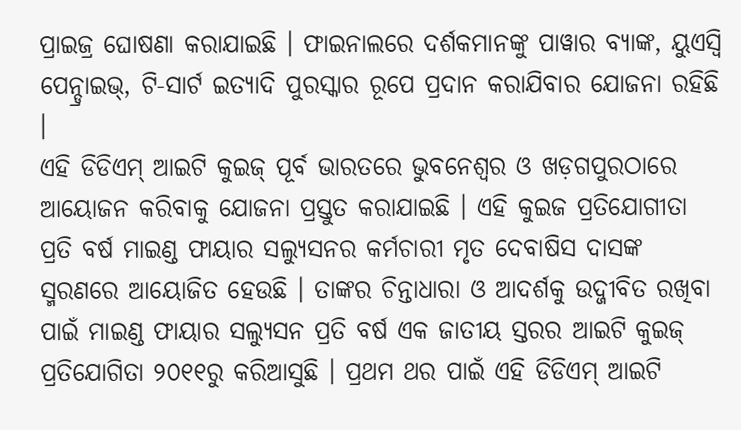ପ୍ରାଇଜ୍ର ଘୋଷଣା କରାଯାଇଛି । ଫାଇନାଲରେ ଦର୍ଶକମାନଙ୍କୁ ପାୱାର ବ୍ୟାଙ୍କ, ୟୁଏସ୍ବି ପେନ୍ଡ୍ରାଇଭ୍, ଟି-ସାର୍ଟ ଇତ୍ୟାଦି ପୁରସ୍କାର ରୂପେ ପ୍ରଦାନ କରାଯିବାର ଯୋଜନା ରହିଛି ।
ଏହି ଡିଡିଏମ୍ ଆଇଟି କୁଇଜ୍ ପୂର୍ବ ଭାରତରେ ଭୁବନେଶ୍ୱର ଓ ଖଡ଼ଗପୁରଠାରେ ଆୟୋଜନ କରିବାକୁ ଯୋଜନା ପ୍ରସ୍ତୁତ କରାଯାଇଛି । ଏହି କୁଇଜ ପ୍ରତିଯୋଗୀତା ପ୍ରତି ବର୍ଷ ମାଇଣ୍ଡ ଫାୟାର ସଲ୍ୟୁସନର କର୍ମଚାରୀ ମୃତ ଦେବାଷିସ ଦାସଙ୍କ ସ୍ମରଣରେ ଆୟୋଜିତ ହେଉଛି । ତାଙ୍କର ଚିନ୍ତାଧାରା ଓ ଆଦର୍ଶକୁ ଉଦ୍ଜୀବିତ ରଖିବା ପାଇଁ ମାଇଣ୍ଡ ଫାୟାର ସଲ୍ୟୁସନ ପ୍ରତି ବର୍ଷ ଏକ ଜାତୀୟ ସ୍ତରର ଆଇଟି କୁଇଜ୍ ପ୍ରତିଯୋଗିତା ୨୦୧୧ରୁ କରିଆସୁଛି । ପ୍ରଥମ ଥର ପାଇଁ ଏହି ଡିଡିଏମ୍ ଆଇଟି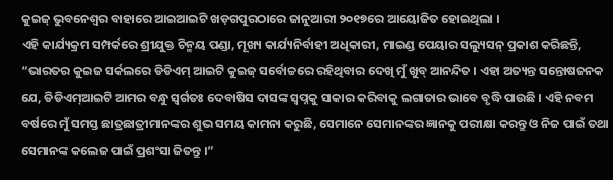କୁଇଜ୍ ଭୁବନେଶ୍ୱର ବାହାରେ ଆଇଆଇଟି ଖଡ଼ଗପୁରଠାରେ ଜାନୁଆରୀ ୨୦୧୭ରେ ଆୟୋଜିତ ହୋଇଥିଲା ।
ଏହି କାର୍ଯ୍ୟକ୍ରମ ସମ୍ପର୍କରେ ଶ୍ରୀଯୁକ୍ତ ଚିନ୍ମୟ ପଣ୍ଡା, ମୂଖ୍ୟ କାର୍ଯ୍ୟନିର୍ବାହୀ ଅଧିକାରୀ, ମାଇଣ୍ଡ ପେୟାର ସଲ୍ୟୁସନ୍ ପ୍ରକାଶ କରିଛନ୍ତି, “ଭାରତର କୁଇଜ ସର୍କଲରେ ଡିଡିଏମ୍ ଆଇଟି କୁଇଜ୍ ସର୍ବୋଚ୍ଚରେ ରହିଥିବାର ଦେଖି ମୁଁ ଖୁବ୍ ଆନନ୍ଦିତ । ଏହା ଅତ୍ୟନ୍ତ ସନ୍ତୋଷଜନକ ଯେ, ଡିଡିଏମ୍ଆଇଟି ଆମର ବନ୍ଧୁ ସ୍ୱର୍ଗତଃ ଦେବାଷିସ ଦାସଙ୍କ ସ୍ୱପ୍ନକୁ ସାକାର କରିବାକୁ ଲଗାତାର ଭାବେ ବୃଦ୍ଧି ପାଉଛି । ଏହି ନବମ ବର୍ଷରେ ମୁଁ ସମସ୍ତ ଛାତ୍ରଛାତ୍ରୀମାନଙ୍କର ଶୁଭ ସମୟ କାମନା କରୁଛି, ସେମାନେ ସେମାନଙ୍କର ଜ୍ଞାନକୁ ପରୀକ୍ଷା କରନ୍ତୁ ଓ ନିଜ ପାଇଁ ତଥା ସେମାନଙ୍କ କଲେଜ ପାଇଁ ପ୍ରଶଂସା ଜିତନ୍ତୁ ।”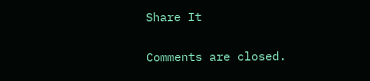Share It

Comments are closed.